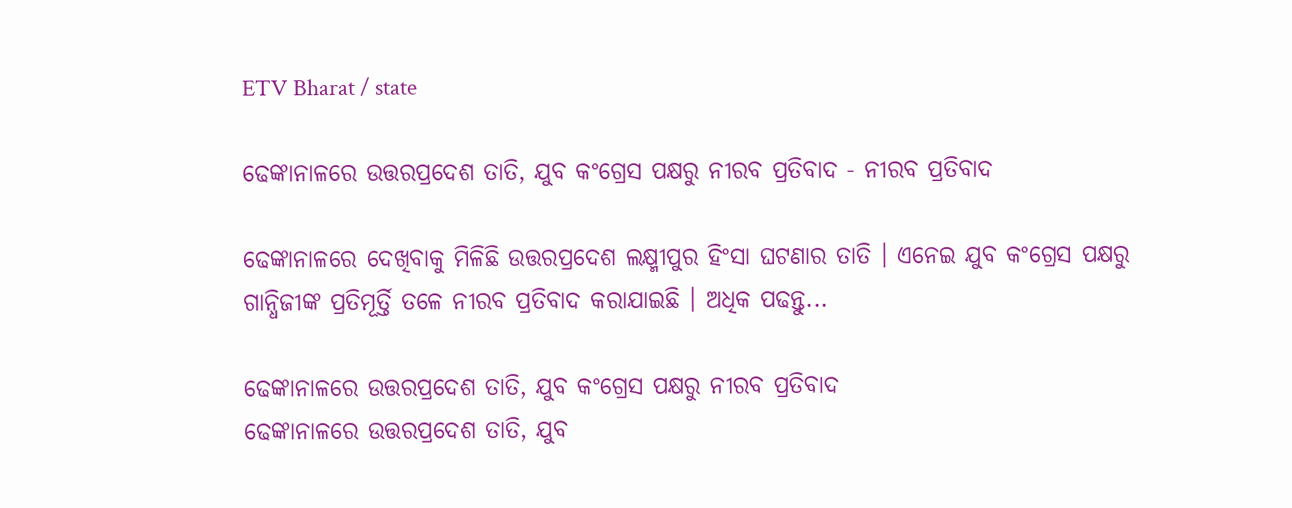ETV Bharat / state

ଢେଙ୍କାନାଳରେ ଉତ୍ତରପ୍ରଦେଶ ତାତି, ଯୁବ କଂଗ୍ରେସ ପକ୍ଷରୁ ନୀରବ ପ୍ରତିବାଦ - ନୀରବ ପ୍ରତିବାଦ

ଢେଙ୍କାନାଳରେ ଦେଖିବାକୁ ମିଳିଛି ଉତ୍ତରପ୍ରଦେଶ ଲକ୍ଷ୍ମୀପୁର ହିଂସା ଘଟଣାର ତାତି । ଏନେଇ ଯୁବ କଂଗ୍ରେସ ପକ୍ଷରୁ ଗାନ୍ଧିଜୀଙ୍କ ପ୍ରତିମୂର୍ତ୍ତି ତଳେ ନୀରବ ପ୍ରତିବାଦ କରାଯାଇଛି । ଅଧିକ ପଢନ୍ତୁ...

ଢେଙ୍କାନାଳରେ ଉତ୍ତରପ୍ରଦେଶ ତାତି, ଯୁବ କଂଗ୍ରେସ ପକ୍ଷରୁ ନୀରବ ପ୍ରତିବାଦ
ଢେଙ୍କାନାଳରେ ଉତ୍ତରପ୍ରଦେଶ ତାତି, ଯୁବ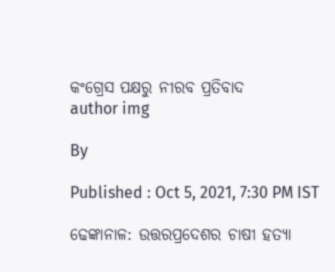କଂଗ୍ରେସ ପକ୍ଷରୁ ନୀରବ ପ୍ରତିବାଦ
author img

By

Published : Oct 5, 2021, 7:30 PM IST

ଢେଙ୍କାନାଳ: ଉତ୍ତରପ୍ରଦେଶର ଚାଷୀ ହତ୍ୟା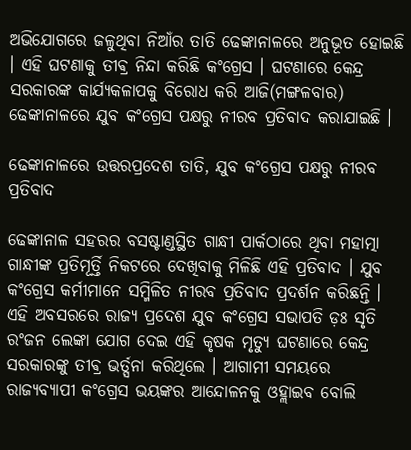ଅଭିଯୋଗରେ ଜଳୁଥିବା ନିଆଁର ତାତି ଢେଙ୍କାନାଳରେ ଅନୁଭୂତ ହୋଇଛି । ଏହି ଘଟଣାକୁ ତୀଵ୍ର ନିନ୍ଦା କରିଛି କଂଗ୍ରେସ । ଘଟଣାରେ କେନ୍ଦ୍ର ସରକାରଙ୍କ କାର୍ଯ୍ୟକଳାପକୁ ବିରୋଧ କରି ଆଜି(ମଙ୍ଗଳବାର) ଢେଙ୍କାନାଳରେ ଯୁବ କଂଗ୍ରେସ ପକ୍ଷରୁ ନୀରବ ପ୍ରତିବାଦ କରାଯାଇଛି ।

ଢେଙ୍କାନାଳରେ ଉତ୍ତରପ୍ରଦେଶ ତାତି, ଯୁବ କଂଗ୍ରେସ ପକ୍ଷରୁ ନୀରବ ପ୍ରତିବାଦ

ଢେଙ୍କାନାଳ ସହରର ବସଷ୍ଟାଣ୍ଡସ୍ଥିତ ଗାନ୍ଧୀ ପାର୍କଠାରେ ଥିବା ମହାତ୍ମା ଗାନ୍ଧୀଙ୍କ ପ୍ରତିମୂର୍ତ୍ତି ନିକଟରେ ଦେଖିବାକୁ ମିଳିଛି ଏହି ପ୍ରତିବାଦ । ଯୁବ କଂଗ୍ରେସ କର୍ମୀମାନେ ସମ୍ମିଳିତ ନୀରବ ପ୍ରତିବାଦ ପ୍ରଦର୍ଶନ କରିଛନ୍ତି । ଏହି ଅବସରରେ ରାଜ୍ୟ ପ୍ରଦେଶ ଯୁବ କଂଗ୍ରେସ ସଭାପତି ଡ଼ଃ ସୃତି ରଂଜନ ଲେଙ୍କା ଯୋଗ ଦେଇ ଏହି କୃଷକ ମୃତ୍ୟୁ ଘଟଣାରେ କେନ୍ଦ୍ର ସରକାରଙ୍କୁ ତୀଵ୍ର ଭର୍ତ୍ସନା କରିଥିଲେ । ଆଗାମୀ ସମୟରେ ରାଜ୍ୟବ୍ୟାପୀ କଂଗ୍ରେସ ଭୟଙ୍କର ଆନ୍ଦୋଳନକୁ ଓହ୍ଲାଇବ ବୋଲି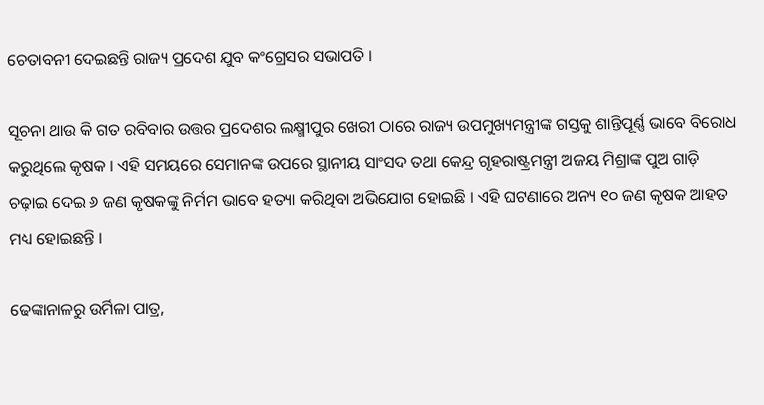ଚେତାବନୀ ଦେଇଛନ୍ତି ରାଜ୍ୟ ପ୍ରଦେଶ ଯୁବ କଂଗ୍ରେସର ସଭାପତି ।

ସୂଚନା ଥାଉ କି ଗତ ରବିବାର ଉତ୍ତର ପ୍ରଦେଶର ଲକ୍ଷ୍ମୀପୁର ଖେରୀ ଠାରେ ରାଜ୍ୟ ଉପମୁଖ୍ୟମନ୍ତ୍ରୀଙ୍କ ଗସ୍ତକୁ ଶାନ୍ତିପୂର୍ଣ୍ଣ ଭାବେ ବିରୋଧ କରୁଥିଲେ କୃଷକ । ଏହି ସମୟରେ ସେମାନଙ୍କ ଉପରେ ସ୍ଥାନୀୟ ସାଂସଦ ତଥା କେନ୍ଦ୍ର ଗୃହରାଷ୍ଟ୍ରମନ୍ତ୍ରୀ ଅଜୟ ମିଶ୍ରାଙ୍କ ପୁଅ ଗାଡ଼ି ଚଢ଼ାଇ ଦେଇ ୬ ଜଣ କୃଷକଙ୍କୁ ନିର୍ମମ ଭାବେ ହତ୍ୟା କରିଥିବା ଅଭିଯୋଗ ହୋଇଛି । ଏହି ଘଟଣାରେ ଅନ୍ୟ ୧୦ ଜଣ କୃଷକ ଆହତ ମଧ୍ୟ ହୋଇଛନ୍ତି ।

ଢେଙ୍କାନାଳରୁ ଉର୍ମିଳା ପାତ୍ର,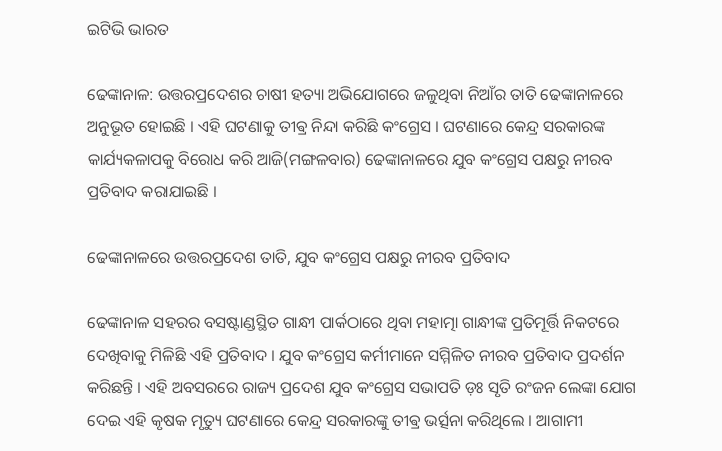ଇଟିଭି ଭାରତ

ଢେଙ୍କାନାଳ: ଉତ୍ତରପ୍ରଦେଶର ଚାଷୀ ହତ୍ୟା ଅଭିଯୋଗରେ ଜଳୁଥିବା ନିଆଁର ତାତି ଢେଙ୍କାନାଳରେ ଅନୁଭୂତ ହୋଇଛି । ଏହି ଘଟଣାକୁ ତୀଵ୍ର ନିନ୍ଦା କରିଛି କଂଗ୍ରେସ । ଘଟଣାରେ କେନ୍ଦ୍ର ସରକାରଙ୍କ କାର୍ଯ୍ୟକଳାପକୁ ବିରୋଧ କରି ଆଜି(ମଙ୍ଗଳବାର) ଢେଙ୍କାନାଳରେ ଯୁବ କଂଗ୍ରେସ ପକ୍ଷରୁ ନୀରବ ପ୍ରତିବାଦ କରାଯାଇଛି ।

ଢେଙ୍କାନାଳରେ ଉତ୍ତରପ୍ରଦେଶ ତାତି, ଯୁବ କଂଗ୍ରେସ ପକ୍ଷରୁ ନୀରବ ପ୍ରତିବାଦ

ଢେଙ୍କାନାଳ ସହରର ବସଷ୍ଟାଣ୍ଡସ୍ଥିତ ଗାନ୍ଧୀ ପାର୍କଠାରେ ଥିବା ମହାତ୍ମା ଗାନ୍ଧୀଙ୍କ ପ୍ରତିମୂର୍ତ୍ତି ନିକଟରେ ଦେଖିବାକୁ ମିଳିଛି ଏହି ପ୍ରତିବାଦ । ଯୁବ କଂଗ୍ରେସ କର୍ମୀମାନେ ସମ୍ମିଳିତ ନୀରବ ପ୍ରତିବାଦ ପ୍ରଦର୍ଶନ କରିଛନ୍ତି । ଏହି ଅବସରରେ ରାଜ୍ୟ ପ୍ରଦେଶ ଯୁବ କଂଗ୍ରେସ ସଭାପତି ଡ଼ଃ ସୃତି ରଂଜନ ଲେଙ୍କା ଯୋଗ ଦେଇ ଏହି କୃଷକ ମୃତ୍ୟୁ ଘଟଣାରେ କେନ୍ଦ୍ର ସରକାରଙ୍କୁ ତୀଵ୍ର ଭର୍ତ୍ସନା କରିଥିଲେ । ଆଗାମୀ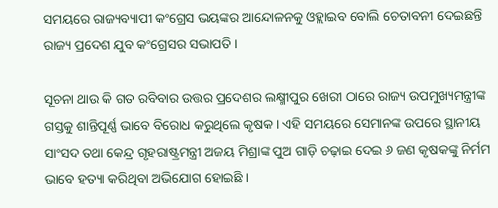ସମୟରେ ରାଜ୍ୟବ୍ୟାପୀ କଂଗ୍ରେସ ଭୟଙ୍କର ଆନ୍ଦୋଳନକୁ ଓହ୍ଲାଇବ ବୋଲି ଚେତାବନୀ ଦେଇଛନ୍ତି ରାଜ୍ୟ ପ୍ରଦେଶ ଯୁବ କଂଗ୍ରେସର ସଭାପତି ।

ସୂଚନା ଥାଉ କି ଗତ ରବିବାର ଉତ୍ତର ପ୍ରଦେଶର ଲକ୍ଷ୍ମୀପୁର ଖେରୀ ଠାରେ ରାଜ୍ୟ ଉପମୁଖ୍ୟମନ୍ତ୍ରୀଙ୍କ ଗସ୍ତକୁ ଶାନ୍ତିପୂର୍ଣ୍ଣ ଭାବେ ବିରୋଧ କରୁଥିଲେ କୃଷକ । ଏହି ସମୟରେ ସେମାନଙ୍କ ଉପରେ ସ୍ଥାନୀୟ ସାଂସଦ ତଥା କେନ୍ଦ୍ର ଗୃହରାଷ୍ଟ୍ରମନ୍ତ୍ରୀ ଅଜୟ ମିଶ୍ରାଙ୍କ ପୁଅ ଗାଡ଼ି ଚଢ଼ାଇ ଦେଇ ୬ ଜଣ କୃଷକଙ୍କୁ ନିର୍ମମ ଭାବେ ହତ୍ୟା କରିଥିବା ଅଭିଯୋଗ ହୋଇଛି ।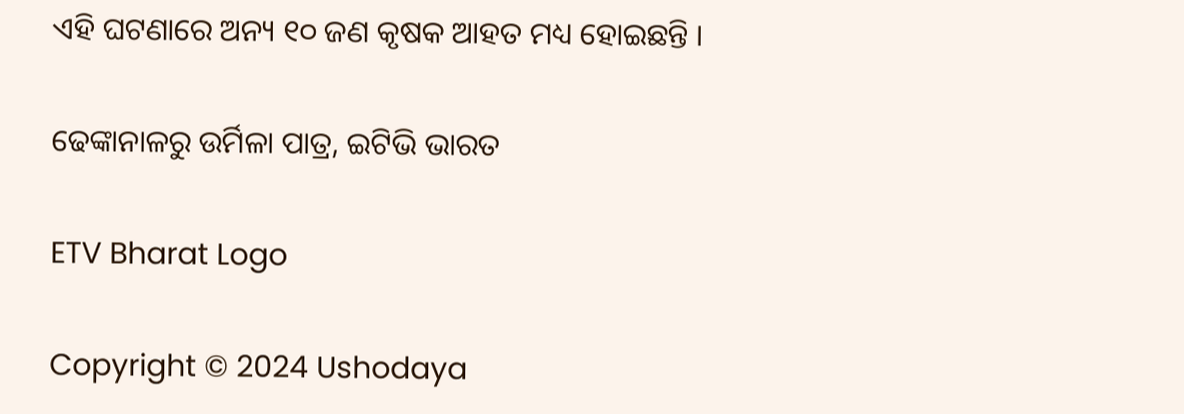ଏହି ଘଟଣାରେ ଅନ୍ୟ ୧୦ ଜଣ କୃଷକ ଆହତ ମଧ୍ୟ ହୋଇଛନ୍ତି ।

ଢେଙ୍କାନାଳରୁ ଉର୍ମିଳା ପାତ୍ର, ଇଟିଭି ଭାରତ

ETV Bharat Logo

Copyright © 2024 Ushodaya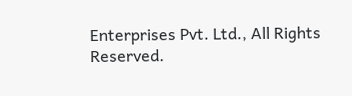Enterprises Pvt. Ltd., All Rights Reserved.